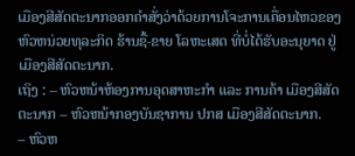ເມືອງສີສັດຕະນາກອອກຄໍາສັ່ງວ່າດ້ວຍການໂຈະການເຄື່ອນໄຫວຂອງຫົວຫນ່ວຍທຸລະກິດ ຮ້ານຊື້-ຂາຍ ໂລຫະເສດ ທີ່ບໍ່ໄດ້ຮັບອະນຸຍາດ ຢູ່ ເມືອງສີສັດຕະນາກ.
ເຖິງ : – ຫົວຫນ້າຫ້ອງການອຸດສາຫະກໍາ ແລະ ການຄ້າ ເມືອງສີສັດຕະນາກ – ຫົວຫນ້າກອງບັນຊາການ ປກສ ເມືອງສີສັດຕະນາກ.
– ຫົວຫ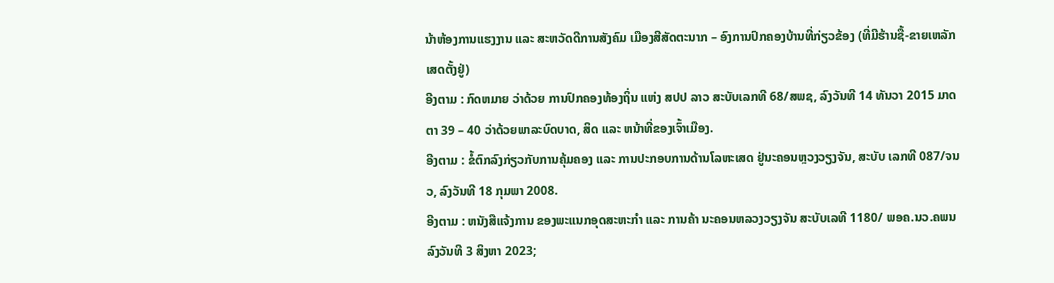ນ້າຫ້ອງການແຮງງານ ແລະ ສະຫວັດດີການສັງຄົມ ເມືອງສີສັດຕະນາກ – ອົງການປົກຄອງບ້ານທີ່ກ່ຽວຂ້ອງ (ທີ່ມີຮ້ານຊື້-ຂາຍເຫລັກເສດຕັ້ງຢູ່)
ອີງຕາມ : ກົດຫມາຍ ວ່າດ້ວຍ ການປົກຄອງທ້ອງຖິ່ນ ແຫ່ງ ສປປ ລາວ ສະບັບເລກທີ 68/ສພຊ, ລົງວັນທີ 14 ທັນວາ 2015 ມາດຕາ 39 – 40 ວ່າດ້ວຍພາລະບົດບາດ, ສິດ ແລະ ຫນ້າທີ່ຂອງເຈົ້າເມືອງ.
ອີງຕາມ : ຂໍ້ຕົກລົງກ່ຽວກັບການຄຸ້ມຄອງ ແລະ ການປະກອບການດ້ານໂລຫະເສດ ຢູ່ນະຄອນຫຼວງວຽງຈັນ, ສະບັບ ເລກທີ 087/ຈນວ, ລົງວັນທີ 18 ກຸມພາ 2008.
ອີງຕາມ : ຫນັງສືແຈ້ງການ ຂອງພະແນກອຸດສະຫະກໍາ ແລະ ການຄ້າ ນະຄອນຫລວງວຽງຈັນ ສະບັບເລທີ 1180/ ພອຄ.ນວ.ຄພນ ລົງວັນທີ 3 ສິງຫາ 2023;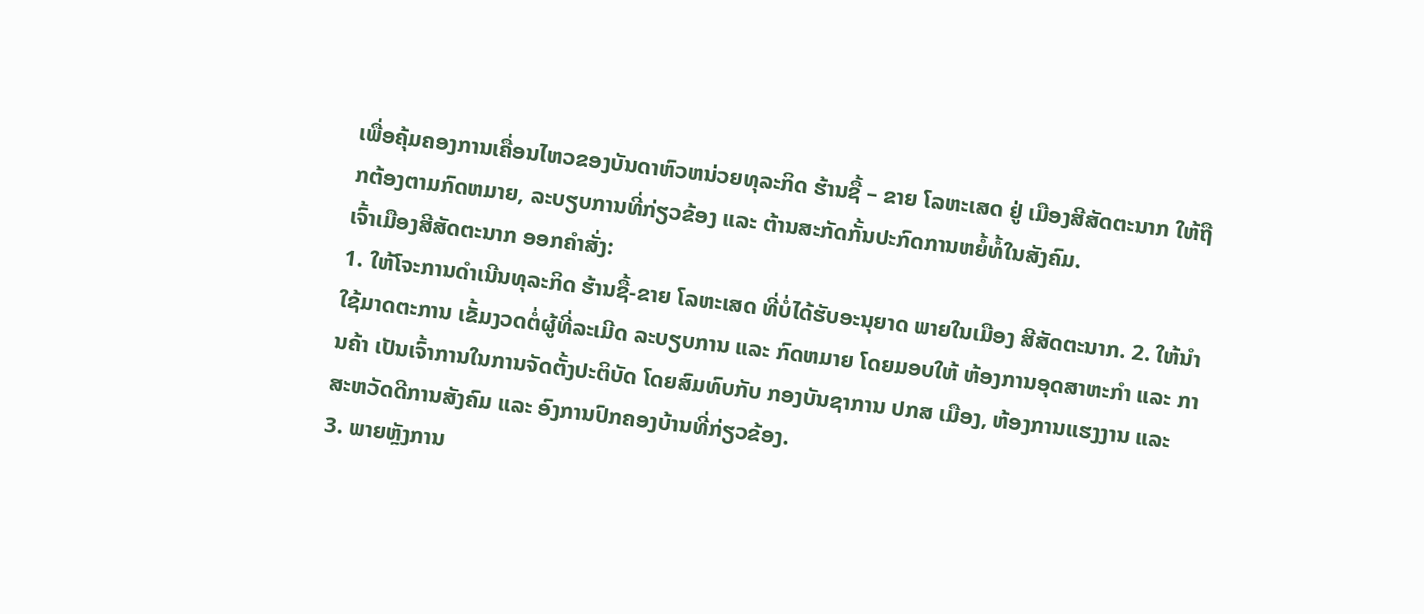ເພື່ອຄຸ້ມຄອງການເຄື່ອນໄຫວຂອງບັນດາຫົວຫນ່ວຍທຸລະກິດ ຮ້ານຊື້ – ຂາຍ ໂລຫະເສດ ຢູ່ ເມືອງສີສັດຕະນາກ ໃຫ້ຖືກຕ້ອງຕາມກົດຫມາຍ, ລະບຽບການທີ່ກ່ຽວຂ້ອງ ແລະ ຕ້ານສະກັດກັ້ນປະກົດການຫຍໍ້ທໍ້ໃນສັງຄົມ.
ເຈົ້າເມືອງສີສັດຕະນາກ ອອກຄໍາສັ່ງ:
1. ໃຫ້ໂຈະການດໍາເນີນທຸລະກິດ ຮ້ານຊື້-ຂາຍ ໂລຫະເສດ ທີ່ບໍ່ໄດ້ຮັບອະນຸຍາດ ພາຍໃນເມືອງ ສີສັດຕະນາກ. 2. ໃຫ້ນໍາໃຊ້ມາດຕະການ ເຂັ້ມງວດຕໍ່ຜູ້ທີ່ລະເມີດ ລະບຽບການ ແລະ ກົດຫມາຍ ໂດຍມອບໃຫ້ ຫ້ອງການອຸດສາຫະກໍາ ແລະ ການຄ້າ ເປັນເຈົ້າການໃນການຈັດຕັ້ງປະຕິບັດ ໂດຍສົມທົບກັບ ກອງບັນຊາການ ປກສ ເມືອງ, ຫ້ອງການແຮງງານ ແລະ ສະຫວັດດີການສັງຄົມ ແລະ ອົງການປົກຄອງບ້ານທີ່ກ່ຽວຂ້ອງ.
3. ພາຍຫຼັງການ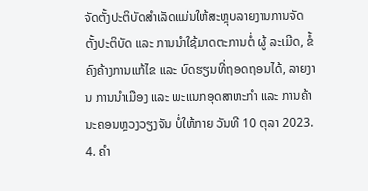ຈັດຕັ້ງປະຕິບັດສໍາເລັດແມ່ນໃຫ້ສະຫຼຸບລາຍງານການຈັດຕັ້ງປະຕິບັດ ແລະ ການນໍາໃຊ້ມາດຕະການຕໍ່ ຜູ້ ລະເມີດ, ຂໍ້ຄົງຄ້າງການແກ້ໄຂ ແລະ ບົດຮຽນທີ່ຖອດຖອນໄດ້, ລາຍງານ ການນໍາເມືອງ ແລະ ພະແນກອຸດສາຫະກໍາ ແລະ ການຄ້າ ນະຄອນຫຼວງວຽງຈັນ ບໍ່ໃຫ້ກາຍ ວັນທີ 10 ຕຸລາ 2023.
4. ຄໍາ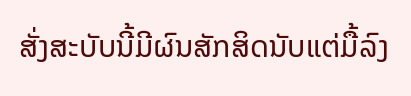ສັ່ງສະບັບນີ້ມີຜົນສັກສິດນັບແຕ່ມື້ລົງ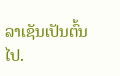ລາເຊັນເປັນຕົ້ນໄປ.